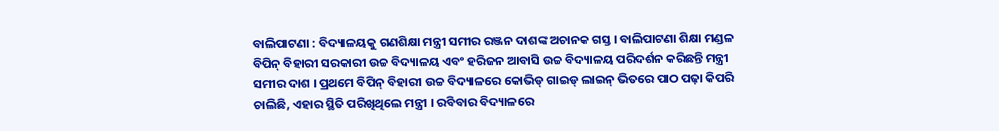ବାଲିପାଟଣା : ବିଦ୍ୟାଳୟକୁ ଗଣଶିକ୍ଷା ମନ୍ତ୍ରୀ ସମୀର ରଞ୍ଜନ ଦାଶଙ୍କ ଅଚାନକ ଗସ୍ତ । ବାଲିପାଟଣା ଶିକ୍ଷା ମଣ୍ଡଳ ବିପିନ୍ ବିହାରୀ ସରକାରୀ ଉଚ୍ଚ ବିଦ୍ୟାଳୟ ଏବଂ ହରିଜନ ଆବାସି ଉଚ୍ଚ ବିଦ୍ୟାଳୟ ପରିଦର୍ଶନ କରିଛନ୍ତି ମନ୍ତ୍ରୀ ସମୀର ଦାଶ । ପ୍ରଥମେ ବିପିନ୍ ବିହାରୀ ଉଚ୍ଚ ବିଦ୍ୟାଳରେ କୋଭିଡ୍ ଗାଇଡ୍ ଲାଇନ୍ ଭିତରେ ପାଠ ପଢ଼ା କିପରି ଚାଲିଛି, ଏହାର ସ୍ଥିତି ପରିଖିଥିଲେ ମନ୍ତ୍ରୀ । ରବିବାର ବିଦ୍ୟାଳରେ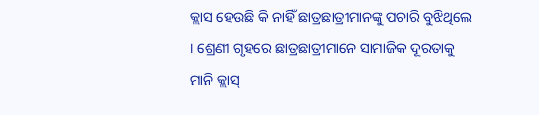କ୍ଲାସ ହେଉଛି କି ନାହିଁ ଛାତ୍ରଛାତ୍ରୀମାନଙ୍କୁ ପଚାରି ବୁଝିଥିଲେ । ଶ୍ରେଣୀ ଗୃହରେ ଛାତ୍ରଛାତ୍ରୀମାନେ ସାମାଜିକ ଦୂରତାକୁ ମାନି କ୍ଲାସ୍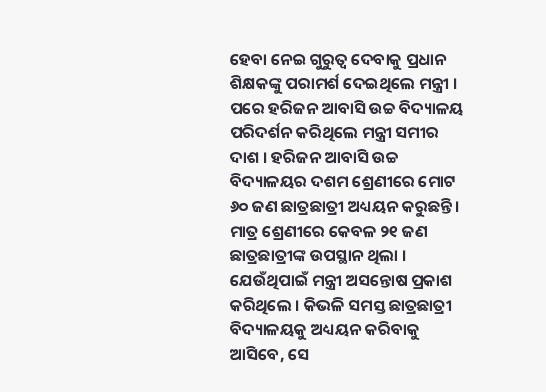ହେବା ନେଇ ଗୁରୁତ୍ଵ ଦେବାକୁ ପ୍ରଧାନ ଶିକ୍ଷକଙ୍କୁ ପରାମର୍ଶ ଦେଇଥିଲେ ମନ୍ତ୍ରୀ । ପରେ ହରିଜନ ଆବାସି ଉଚ୍ଚ ବିଦ୍ୟାଳୟ ପରିଦର୍ଶନ କରିଥିଲେ ମନ୍ତ୍ରୀ ସମୀର ଦାଶ । ହରିଜନ ଆବାସି ଉଚ୍ଚ ବିଦ୍ୟାଳୟର ଦଶମ ଶ୍ରେଣୀରେ ମୋଟ ୬୦ ଜଣ ଛାତ୍ରଛାତ୍ରୀ ଅଧ୍ୟୟନ କରୁଛନ୍ତି । ମାତ୍ର ଶ୍ରେଣୀରେ କେବଳ ୨୧ ଜଣ ଛାତ୍ରଛାତ୍ରୀଙ୍କ ଉପସ୍ଥାନ ଥିଲା । ଯେଉଁଥିପାଇଁ ମନ୍ତ୍ରୀ ଅସନ୍ତୋଷ ପ୍ରକାଶ କରିଥିଲେ । କିଭଳି ସମସ୍ତ ଛାତ୍ରଛାତ୍ରୀ ବିଦ୍ୟାଳୟକୁ ଅଧ୍ୟୟନ କରିବାକୁ ଆସିବେ, ସେ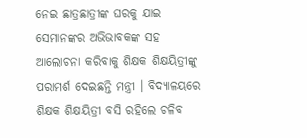ନେଇ ଛାତ୍ରଛାତ୍ରୀଙ୍କ ଘରକୁ ଯାଇ ସେମାନଙ୍କର ଅଭିଭାବକଙ୍କ ସହ ଆଲୋଚନା କରିବାକୁ ଶିକ୍ଷକ ଶିକ୍ଷୟିତ୍ରୀଙ୍କୁ ପରାମର୍ଶ ଦେଇଛନ୍ତି ମନ୍ତ୍ରୀ । ବିଦ୍ୟାଳୟରେ ଶିକ୍ଷକ ଶିକ୍ଷୟିତ୍ରୀ ବସି ରହିଲେ ଚଳିବ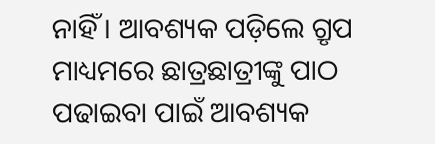ନାହିଁ । ଆବଶ୍ୟକ ପଡ଼ିଲେ ଗ୍ରୃପ ମାଧ୍ୟମରେ ଛାତ୍ରଛାତ୍ରୀଙ୍କୁ ପାଠ ପଢାଇବା ପାଇଁ ଆବଶ୍ୟକ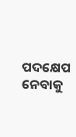ପଦକ୍ଷେପ ନେବାକୁ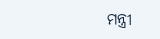ମନ୍ତ୍ରୀ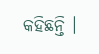କହିଛନ୍ତି ।